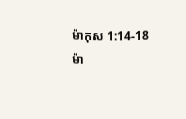ម៉ាកុស 1:14-18
ម៉ា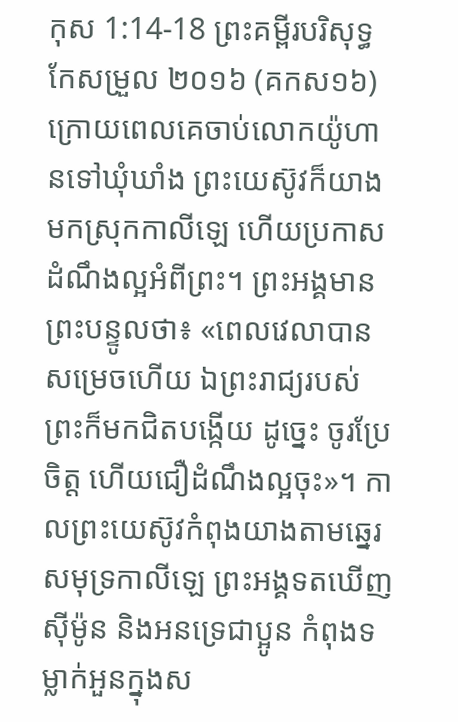កុស 1:14-18 ព្រះគម្ពីរបរិសុទ្ធកែសម្រួល ២០១៦ (គកស១៦)
ក្រោយពេលគេចាប់លោកយ៉ូហានទៅឃុំឃាំង ព្រះយេស៊ូវក៏យាងមកស្រុកកាលីឡេ ហើយប្រកាសដំណឹងល្អអំពីព្រះ។ ព្រះអង្គមានព្រះបន្ទូលថា៖ «ពេលវេលាបានសម្រេចហើយ ឯព្រះរាជ្យរបស់ព្រះក៏មកជិតបង្កើយ ដូច្នេះ ចូរប្រែចិត្ត ហើយជឿដំណឹងល្អចុះ»។ កាលព្រះយេស៊ូវកំពុងយាងតាមឆ្នេរសមុទ្រកាលីឡេ ព្រះអង្គទតឃើញស៊ីម៉ូន និងអនទ្រេជាប្អូន កំពុងទម្លាក់អួនក្នុងស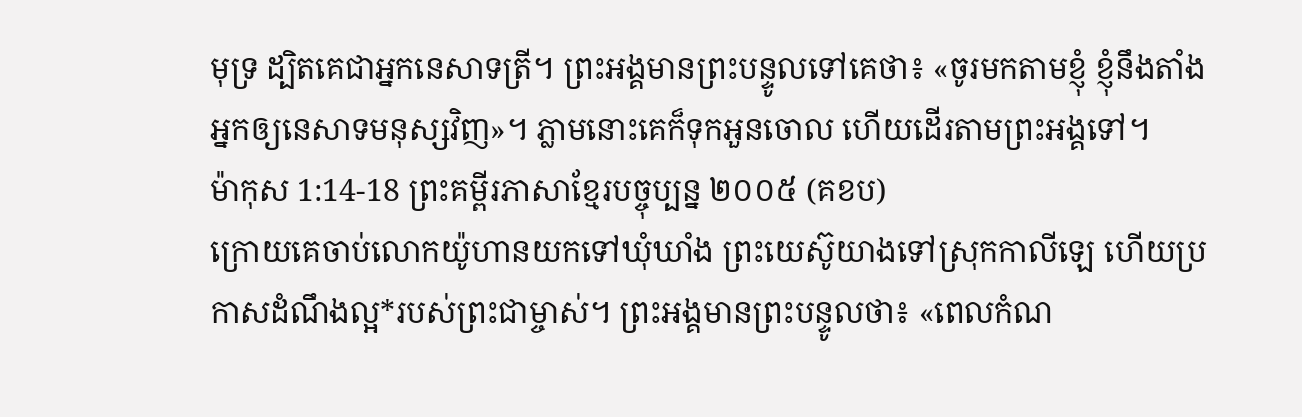មុទ្រ ដ្បិតគេជាអ្នកនេសាទត្រី។ ព្រះអង្គមានព្រះបន្ទូលទៅគេថា៖ «ចូរមកតាមខ្ញុំ ខ្ញុំនឹងតាំងអ្នកឲ្យនេសាទមនុស្សវិញ»។ ភ្លាមនោះគេក៏ទុកអួនចោល ហើយដើរតាមព្រះអង្គទៅ។
ម៉ាកុស 1:14-18 ព្រះគម្ពីរភាសាខ្មែរបច្ចុប្បន្ន ២០០៥ (គខប)
ក្រោយគេចាប់លោកយ៉ូហានយកទៅឃុំឃាំង ព្រះយេស៊ូយាងទៅស្រុកកាលីឡេ ហើយប្រកាសដំណឹងល្អ*របស់ព្រះជាម្ចាស់។ ព្រះអង្គមានព្រះបន្ទូលថា៖ «ពេលកំណ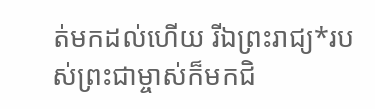ត់មកដល់ហើយ រីឯព្រះរាជ្យ*របស់ព្រះជាម្ចាស់ក៏មកជិ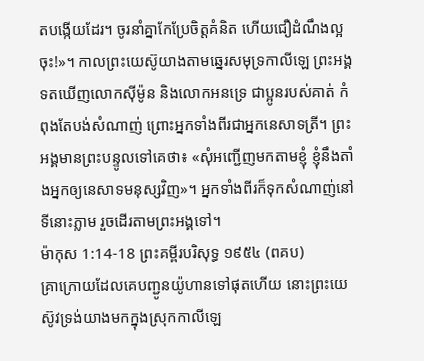តបង្កើយដែរ។ ចូរនាំគ្នាកែប្រែចិត្តគំនិត ហើយជឿដំណឹងល្អចុះ!»។ កាលព្រះយេស៊ូយាងតាមឆ្នេរសមុទ្រកាលីឡេ ព្រះអង្គទតឃើញលោកស៊ីម៉ូន និងលោកអនទ្រេ ជាប្អូនរបស់គាត់ កំពុងតែបង់សំណាញ់ ព្រោះអ្នកទាំងពីរជាអ្នកនេសាទត្រី។ ព្រះអង្គមានព្រះបន្ទូលទៅគេថា៖ «សុំអញ្ជើញមកតាមខ្ញុំ ខ្ញុំនឹងតាំងអ្នកឲ្យនេសាទមនុស្សវិញ»។ អ្នកទាំងពីរក៏ទុកសំណាញ់នៅទីនោះភ្លាម រួចដើរតាមព្រះអង្គទៅ។
ម៉ាកុស 1:14-18 ព្រះគម្ពីរបរិសុទ្ធ ១៩៥៤ (ពគប)
គ្រាក្រោយដែលគេបញ្ជូនយ៉ូហានទៅផុតហើយ នោះព្រះយេស៊ូវទ្រង់យាងមកក្នុងស្រុកកាលីឡេ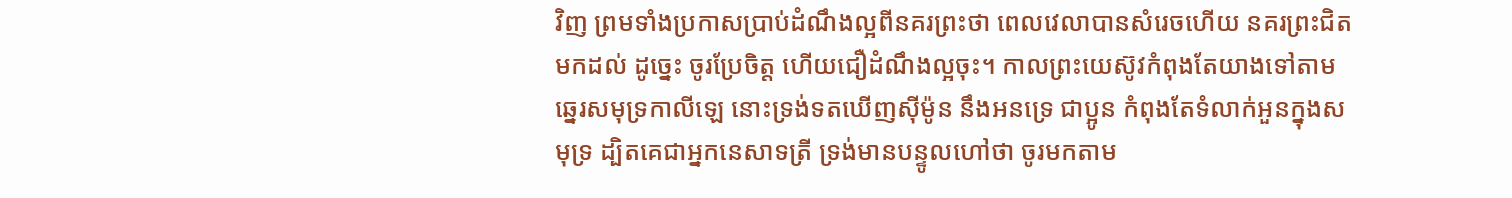វិញ ព្រមទាំងប្រកាសប្រាប់ដំណឹងល្អពីនគរព្រះថា ពេលវេលាបានសំរេចហើយ នគរព្រះជិតមកដល់ ដូច្នេះ ចូរប្រែចិត្ត ហើយជឿដំណឹងល្អចុះ។ កាលព្រះយេស៊ូវកំពុងតែយាងទៅតាមឆ្នេរសមុទ្រកាលីឡេ នោះទ្រង់ទតឃើញស៊ីម៉ូន នឹងអនទ្រេ ជាប្អូន កំពុងតែទំលាក់អួនក្នុងសមុទ្រ ដ្បិតគេជាអ្នកនេសាទត្រី ទ្រង់មានបន្ទូលហៅថា ចូរមកតាម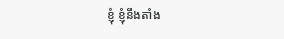ខ្ញុំ ខ្ញុំនឹងតាំង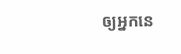ឲ្យអ្នកនេ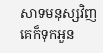សាទមនុស្សវិញ គេក៏ទុកអួន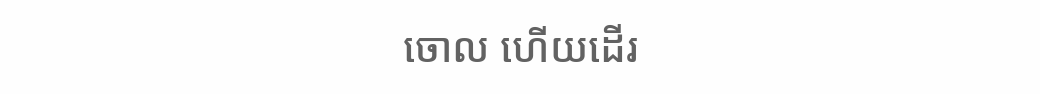ចោល ហើយដើរ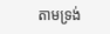តាមទ្រង់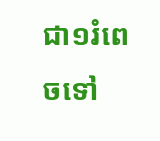ជា១រំពេចទៅ